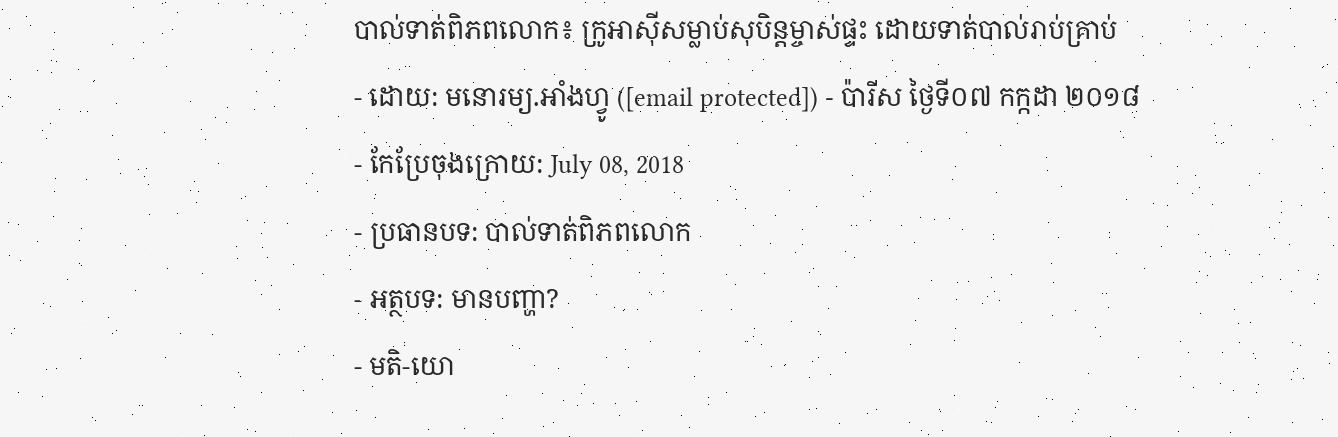បាល់ទាត់ពិភពលោក៖ ក្រូអាស៊ីសម្លាប់សុបិន្តម្ចាស់ផ្ទះ ដោយទាត់បាល់រាប់គ្រាប់
- ដោយ: មនោរម្យ.អាំងហ្វូ ([email protected]) - ប៉ារីស ថ្ងៃទី០៧ កក្កដា ២០១៨
- កែប្រែចុងក្រោយ: July 08, 2018
- ប្រធានបទ: បាល់ទាត់ពិភពលោក
- អត្ថបទ: មានបញ្ហា?
- មតិ-យោ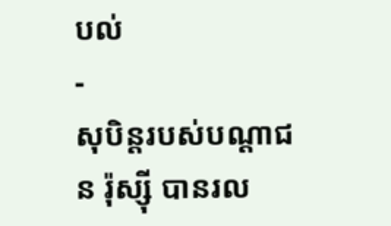បល់
-
សុបិន្តរបស់បណ្ដាជន រ៉ុស្ស៊ី បានរល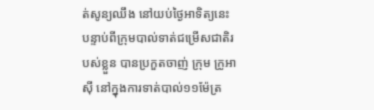ត់សូន្យឈឹង នៅយប់ថ្ងៃអាទិត្យនេះ បន្ទាប់ពីក្រុមបាល់ទាត់ជម្រើសជាតិរបស់ខ្លួន បានប្រកួតចាញ់ ក្រុម ក្រូអាស៊ី នៅក្នុងការទាត់បាល់១១ម៉ែត្រ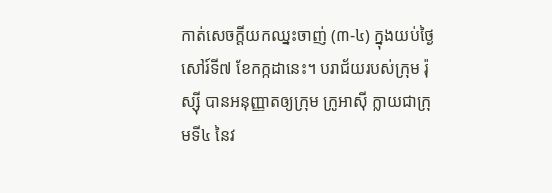កាត់សេចក្ដីយកឈ្នះចាញ់ (៣-៤) ក្នុងយប់ថ្ងៃសៅរ៍ទី៧ ខែកក្កដានេះ។ បរាជ័យរបស់ក្រុម រ៉ុស្ស៊ី បានអនុញ្ញាតឲ្យក្រុម ក្រូអាស៊ី ក្លាយជាក្រុមទី៤ នៃវ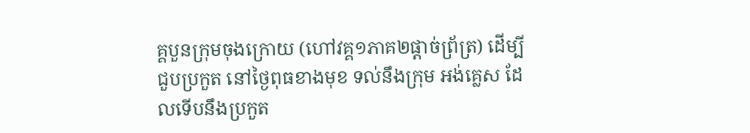គ្គបួនក្រុមចុងក្រោយ (ហៅវគ្គ១ភាគ២ផ្ដាច់ព្រ័ត្រ) ដើម្បីជួបប្រកួត នៅថ្ងៃពុធខាងមុខ ទល់នឹងក្រុម អង់គ្លេស ដែលទើបនឹងប្រកួត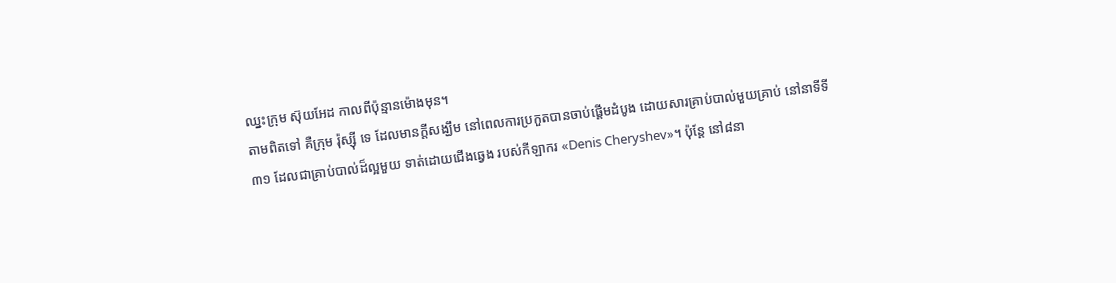ឈ្នះក្រុម ស៊ុយអែដ កាលពីប៉ុន្មានម៉ោងមុន។
តាមពិតទៅ គឺក្រុម រ៉ុស្ស៊ី ទេ ដែលមានក្ដីសង្ឃឹម នៅពេលការប្រកួតបានចាប់ផ្ដើមដំបូង ដោយសារគ្រាប់បាល់មួយគ្រាប់ នៅនាទីទី៣១ ដែលជាគ្រាប់បាល់ដ៏ល្អមួយ ទាត់ដោយជើងឆ្វេង របស់កីឡាករ «Denis Cheryshev»។ ប៉ុន្តែ នៅ៨នា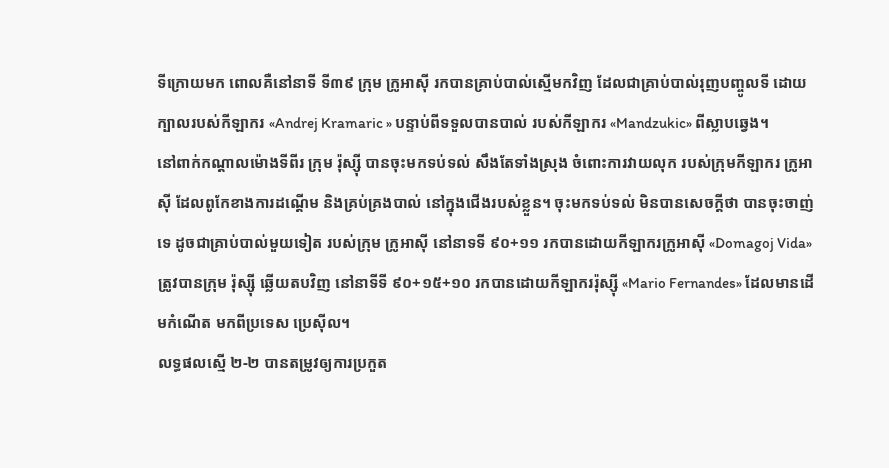ទីក្រោយមក ពោលគឺនៅនាទី ទី៣៩ ក្រុម ក្រូអាស៊ី រកបានគ្រាប់បាល់ស្មើមកវិញ ដែលជាគ្រាប់បាល់រុញបញ្ចូលទី ដោយក្បាលរបស់កីឡាករ «Andrej Kramaric » បន្ទាប់ពីទទួលបានបាល់ របស់កីឡាករ «Mandzukic» ពីស្លាបឆ្វេង។
នៅពាក់កណ្ដាលម៉ោងទីពីរ ក្រុម រ៉ុស្ស៊ី បានចុះមកទប់ទល់ សឹងតែទាំងស្រុង ចំពោះការវាយលុក របស់ក្រុមកីឡាករ ក្រូអាស៊ី ដែលពូកែខាងការដណ្ដើម និងគ្រប់គ្រងបាល់ នៅក្នុងជើងរបស់ខ្លួន។ ចុះមកទប់ទល់ មិនបានសេចក្ដីថា បានចុះចាញ់ទេ ដូចជាគ្រាប់បាល់មួយទៀត របស់ក្រុម ក្រូអាស៊ី នៅនាទទី ៩០+១១ រកបានដោយកីឡាករក្រូអាស៊ី «Domagoj Vida» ត្រូវបានក្រុម រ៉ុស្ស៊ី ឆ្លើយតបវិញ នៅនាទីទី ៩០+១៥+១០ រកបានដោយកីឡាកររ៉ុស្ស៊ី «Mario Fernandes» ដែលមានដើមកំណើត មកពីប្រទេស ប្រេស៊ីល។
លទ្ធផលស្មើ ២-២ បានតម្រូវឲ្យការប្រកួត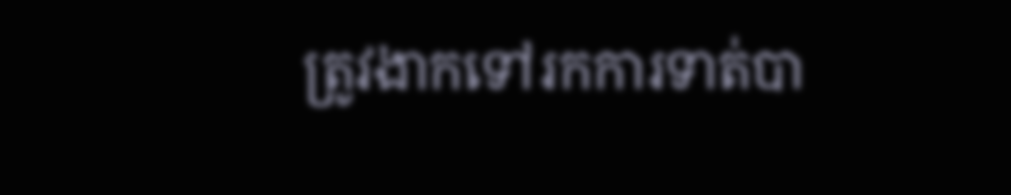ត្រូវងាកទៅរកការទាត់បា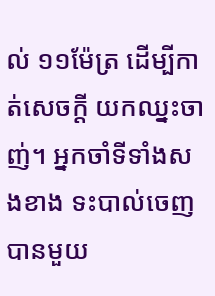ល់ ១១ម៉ែត្រ ដើម្បីកាត់សេចក្ដី យកឈ្នះចាញ់។ អ្នកចាំទីទាំងសងខាង ទះបាល់ចេញ បានមួយ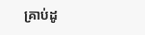គ្រាប់ដូ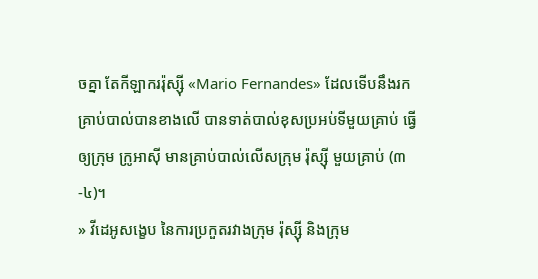ចគ្នា តែកីឡាកររ៉ុស្ស៊ី «Mario Fernandes» ដែលទើបនឹងរកគ្រាប់បាល់បានខាងលើ បានទាត់បាល់ខុសប្រអប់ទីមួយគ្រាប់ ធ្វើឲ្យក្រុម ក្រូអាស៊ី មានគ្រាប់បាល់លើសក្រុម រ៉ុស្ស៊ី មួយគ្រាប់ (៣-៤)។
» វីដេអូសង្ខេប នៃការប្រកួតរវាងក្រុម រ៉ុស្ស៊ី និងក្រុម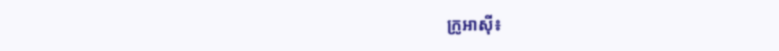ក្រូអាស៊ី៖